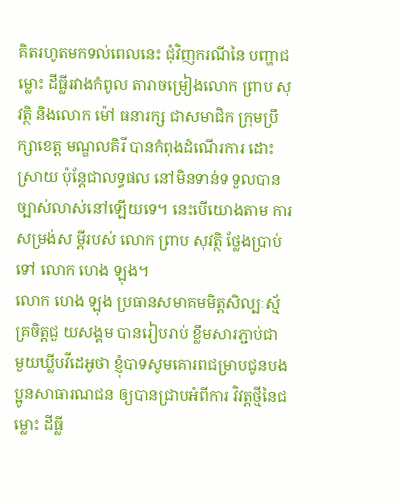គិតរហូតមកទល់ពេលនេះ ជុំវិញករណីនៃ បញ្ហាជ ម្លោះ ដីធ្លីរវាងកំពូល តារាចម្រៀងលោក ព្រាប សុវត្ថិ និងលោក ម៉ៅ ធនារក្ស ជាសមាជិក ក្រុមប្រឹក្សាខេត្ត មណ្ឌលគិរី បានកំពុងដំណើរការ ដោះស្រាយ ប៉ុន្តែជាលទ្ធផល នៅមិនទាន់ទ ទួលបាន ច្បាស់លាស់នៅឡើយទេ។ នេះបើយោងតាម ការសម្រង់ស ម្តីរបស់ លោក ព្រាប សុវត្ថិ ថ្លែងប្រាប់ទៅ លោក ហេង ឡុង។
លោក ហេង ឡុង ប្រធានសមាគមមិត្តសិល្បៈស្ម័គ្រចិត្តជួ យសង្គម បានរៀបរាប់ ខ្លឹមសារភ្ជាប់ជា មួយឃ្លីបវីដេអូថា ខ្ញុំបាទសូមគោរពជម្រាបជូនបងប្អូនសាធារណជន ឲ្យបានជ្រាបអំពីការ វិវត្តថ្មីនៃជ ម្លោះ ដីធ្លី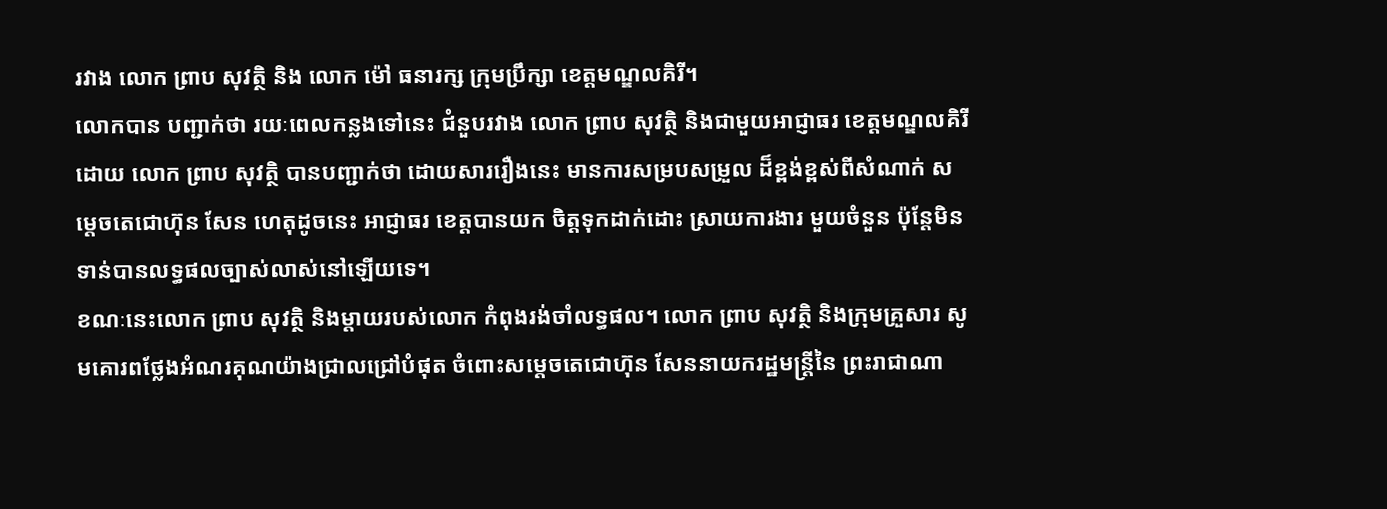រវាង លោក ព្រាប សុវត្ថិ និង លោក ម៉ៅ ធនារក្ស ក្រុមប្រឹក្សា ខេត្តមណ្ឌលគិរី។
លោកបាន បញ្ជាក់ថា រយៈពេលកន្លងទៅនេះ ជំនួបរវាង លោក ព្រាប សុវត្ថិ និងជាមួយអាជ្ញាធរ ខេត្តមណ្ឌលគិរី ដោយ លោក ព្រាប សុវត្ថិ បានបញ្ជាក់ថា ដោយសាររឿងនេះ មានការសម្របសម្រួល ដ៏ខ្ពង់ខ្ពស់ពីសំណាក់ សម្តេចតេជោហ៊ុន សែន ហេតុដូចនេះ អាជ្ញាធរ ខេត្តបានយក ចិត្តទុកដាក់ដោះ ស្រាយការងារ មួយចំនួន ប៉ុន្តែមិនទាន់បានលទ្ធផលច្បាស់លាស់នៅឡើយទេ។
ខណៈនេះលោក ព្រាប សុវត្ថិ និងម្តាយរបស់លោក កំពុងរង់ចាំលទ្ធផល។ លោក ព្រាប សុវត្ថិ និងក្រុមគ្រួសារ សូមគោរពថ្លែងអំណរគុណយ៉ាងជ្រាលជ្រៅបំផុត ចំពោះសម្តេចតេជោហ៊ុន សែននាយករដ្ឋមន្ត្រីនៃ ព្រះរាជាណា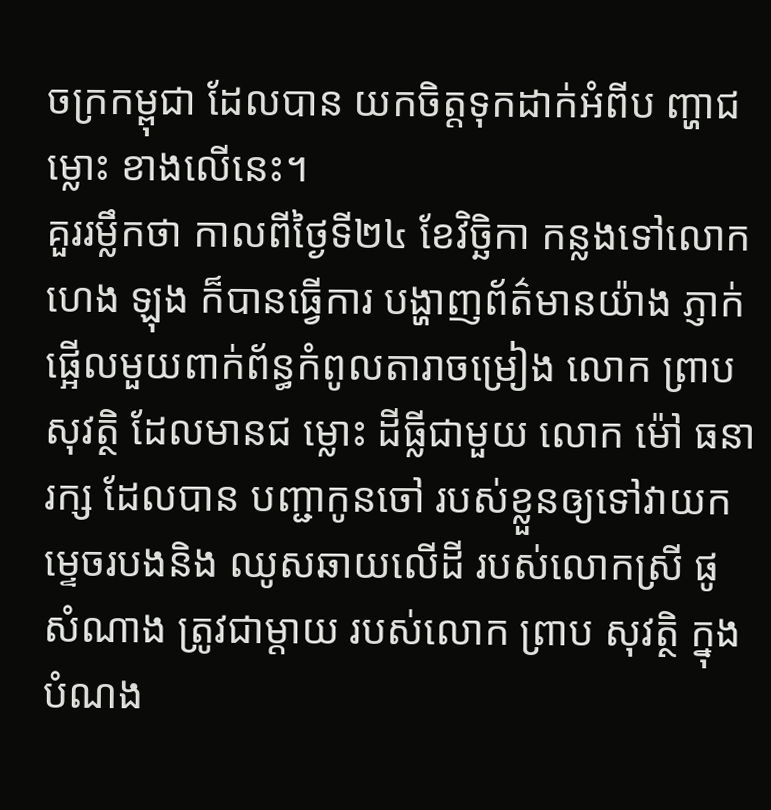ចក្រកម្ពុជា ដែលបាន យកចិត្តទុកដាក់អំពីប ញ្ហាជ ម្លោះ ខាងលើនេះ។
គួររម្លឹកថា កាលពីថ្ងៃទី២៤ ខែវិច្ឆិកា កន្លងទៅលោក ហេង ឡុង ក៏បានធ្វើការ បង្ហាញព័ត៌មានយ៉ាង ភ្ញាក់ ផ្អើលមួយពាក់ព័ន្ធកំពូលតារាចម្រៀង លោក ព្រាប សុវត្ថិ ដែលមានជ ម្លោះ ដីធ្លីជាមួយ លោក ម៉ៅ ធនារក្ស ដែលបាន បញ្ជាកូនចៅ របស់ខ្លួនឲ្យទៅវាយកម្ទេចរបងនិង ឈូសឆាយលើដី របស់លោកស្រី ផូ សំណាង ត្រូវជាម្ដាយ របស់លោក ព្រាប សុវត្ថិ ក្នុងបំណង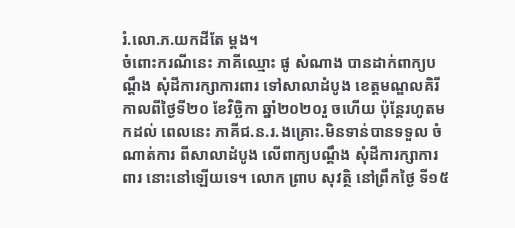រំ.លោ.ភ.យកដីតែ ម្តង។
ចំពោះករណីនេះ ភាគីឈ្មោះ ផូ សំណាង បានដាក់ពាក្យបណ្តឹង សុំដីការក្សាការពារ ទៅសាលាដំបូង ខេត្តមណ្ឌលគិរី កាលពីថ្ងៃទី២០ ខែវិច្ឆិកា ឆ្នាំ២០២០រួ ចហើយ ប៉ុន្តែរហូតមកដល់ ពេលនេះ ភាគីជ.ន.រ.ងគ្រោះ.មិនទាន់បានទទួល ចំណាត់ការ ពីសាលាដំបូង លើពាក្យបណ្តឹង សុំដីការក្សាការពារ នោះនៅឡើយទេ។ លោក ព្រាប សុវត្ថិ នៅព្រឹកថ្ងៃ ទី១៥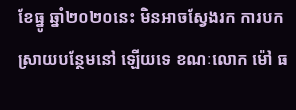ខែធ្នូ ឆ្នាំ២០២០នេះ មិនអាចស្វែងរក ការបកស្រាយបន្ថែមនៅ ឡើយទេ ខណៈលោក ម៉ៅ ធ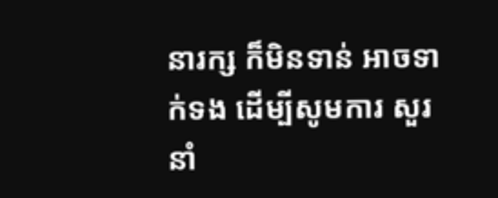នារក្ស ក៏មិនទាន់ អាចទាក់ទង ដើម្បីសូមការ សួរនាំ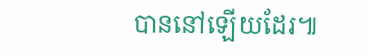បាននៅឡើយដែរ៕